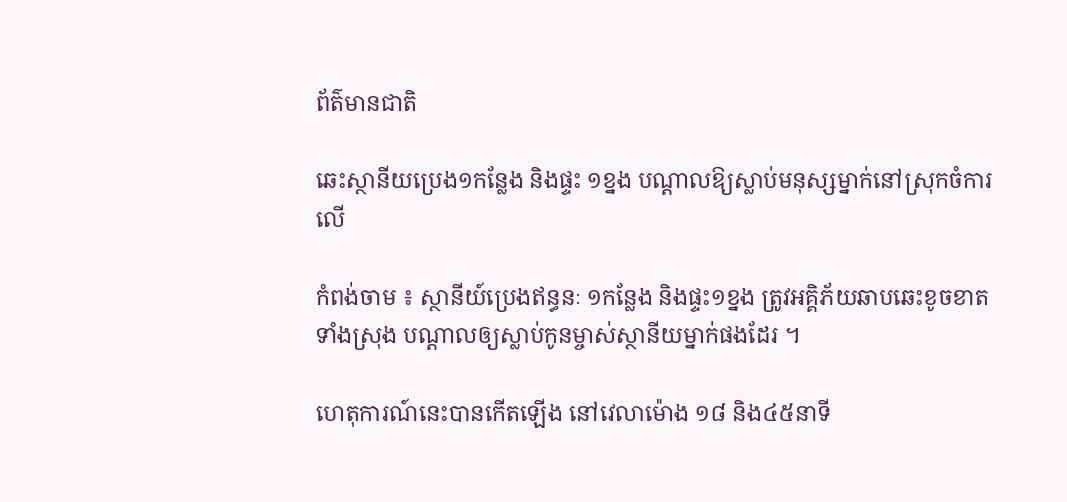ព័ត៌មានជាតិ

ឆេះស្ថានីយប្រេង១កន្លែង និងផ្ទះ ១ខ្នង បណ្ដាលឱ្យស្លាប់មនុស្សម្នាក់នៅស្រុកចំការលើ

កំពង់ចាម ៖ ស្ថានីយ៍ប្រេងឥន្ធនៈ ១កន្លែង និងផ្ទះ១ខ្នង ត្រូវអគ្គិភ័យឆាបឆេះខូចខាតទាំងស្រុង បណ្ដាលឲ្យស្លាប់កូនម្ចាស់ស្ថានីយម្នាក់ផងដែរ ។

ហេតុការណ៍នេះបានកើតឡើង នៅវេលាម៉ោង ១៨ និង៤៥នាទី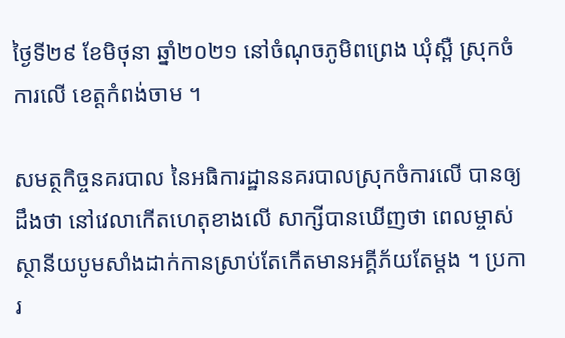ថ្ងៃទី២៩ ខែមិថុនា ឆ្នាំ២០២១ នៅចំណុចភូមិពព្រេង ឃុំស្ពឺ ស្រុកចំការលើ ខេត្តកំពង់ចាម ។

សមត្ថកិច្ចនគរបាល នៃអធិការដ្ឋាននគរបាលស្រុកចំការលើ បានឲ្យដឹងថា នៅវេលាកើតហេតុខាងលើ សាក្សីបានឃើញថា ពេលម្ចាស់ស្ថានីយបូមសាំងដាក់កានស្រាប់តែកើតមានអគ្គីភ័យតែម្ដង ។ ប្រការ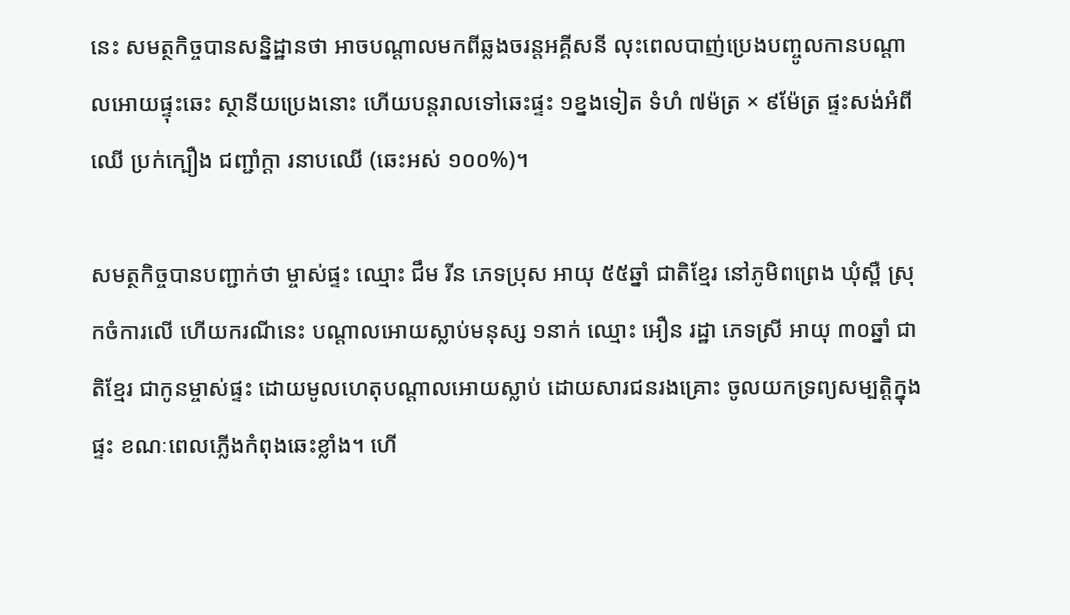នេះ សមត្ថកិច្ចបានសន្និដ្ឋានថា អាចបណ្ដាលមកពីឆ្លងចរន្តអគ្គីសនី លុះពេលបាញ់ប្រេងបញ្ចូលកានបណ្តាលអោយផ្ទុះឆេះ ស្ថានីយប្រេងនោះ ហើយបន្តរាលទៅឆេះផ្ទះ ១ខ្នងទៀត ទំហំ ៧ម៉ត្រ × ៩ម៉ែត្រ ផ្ទះសង់អំពីឈើ ប្រក់ក្បឿង ជញ្ជាំក្ដា រនាបឈើ (ឆេះអស់ ១០០%)។

សមត្ថកិច្ចបានបញ្ជាក់ថា ម្ចាស់ផ្ទះ ឈ្មោះ ជឹម រីន ភេទប្រុស អាយុ ៥៥ឆ្នាំ ជាតិខ្មែរ នៅភូមិពព្រេង ឃុំស្ពឺ ស្រុកចំការលើ ហើយករណីនេះ បណ្តាលអោយស្លាប់មនុស្ស ១នាក់ ឈ្មោះ អឿន រដ្ឋា ភេទស្រី អាយុ ៣០ឆ្នាំ ជាតិខ្មែរ ជាកូនម្ចាស់ផ្ទះ ដោយមូលហេតុបណ្តាលអោយស្លាប់ ដោយសារជនរងគ្រោះ ចូលយកទ្រព្យសម្បត្តិក្នុងផ្ទះ ខណៈពេលភ្លើងកំពុងឆេះខ្លាំង។ ហើ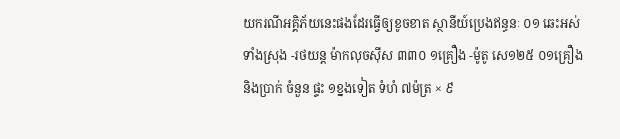យករណីអគ្គិភ័យនេះផងដែរធ្វើឲ្យខូចខាត ស្ថានីយ៍ប្រេងឥន្ធនៈ ០១ ឆេះអស់ទាំងស្រុង -រថយន្ត ម៉ាកលុចស៊ីស ៣៣០ ១គ្រឿង -ម៉ូតូ សេ១២៥ ០១គ្រឿង និងប្រាក់ ចំនួន ផ្ទះ ១ខ្នងទៀត ទំហំ ៧ម៉ត្រ × ៩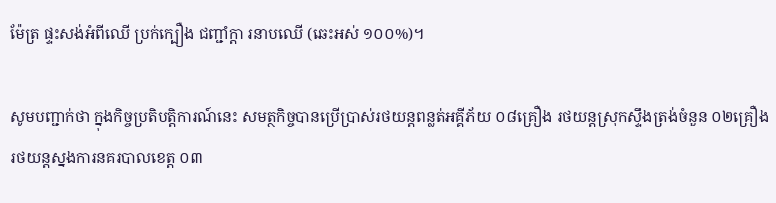ម៉ែត្រ ផ្ទះសង់អំពីឈើ ប្រក់ក្បឿង ជញ្ជាំក្ដា រនាបឈើ (ឆេះអស់ ១០០%)។

សូមបញ្ជាក់ថា ក្នុងកិច្ចប្រតិបត្តិការណ៍នេះ សមត្ថកិច្ចបានប្រើប្រាស់រថយន្តពន្លត់អគ្គីភ័យ ០៨គ្រឿង រថយន្តស្រុកស្ទឹងត្រង់ចំនួន ០២គ្រឿង រថយន្តស្នងការនគរបាលខេត្ត ០៣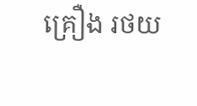គ្រឿង រថយ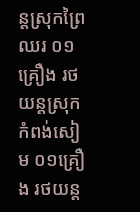ន្តស្រុកព្រៃឈរ ០១គ្រឿង រថយន្តស្រុកកំពង់សៀម ០១គ្រឿង រថយន្ត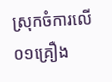ស្រុកចំការលើ ០១គ្រឿង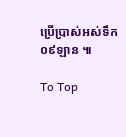ប្រើប្រាស់អស់ទឹក ០៩ឡាន ៕

To Top